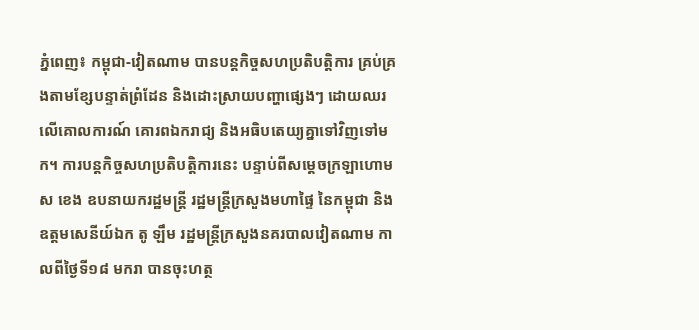ភ្នំពេញ៖ កម្ពុជា-វៀតណាម បានបន្តកិច្ចសហប្រតិបត្តិការ គ្រប់គ្រងតាមខ្សែបន្ទាត់ព្រំដែន និងដោះស្រាយបញ្ហាផ្សេងៗ ដោយឈរលើគោលការណ៍ គោរពឯករាជ្យ និងអធិបតេយ្យគ្នាទៅវិញទៅមក។ ការបន្តកិច្ចសហប្រតិបត្តិការនេះ បន្ទាប់ពីសម្ដេចក្រឡាហោម ស ខេង ឧបនាយករដ្ឋមន្ត្រី រដ្ឋមន្ត្រីក្រសួងមហាផ្ទៃ នៃកម្ពុជា និងឧត្តមសេនីយ៍ឯក តូ ឡឹម រដ្ឋមន្ត្រីក្រសួងនគរបាលវៀតណាម កាលពីថ្ងៃទី១៨ មករា បានចុះហត្ថ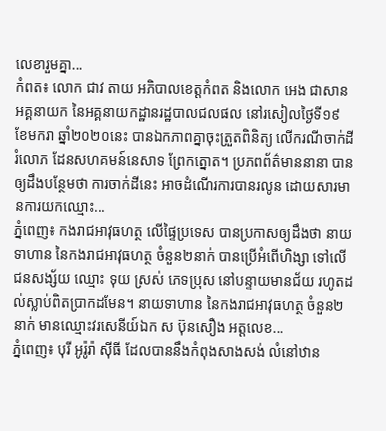លេខារួមគ្នា...
កំពត៖ លោក ជាវ តាយ អភិបាលខេត្តកំពត និងលោក អេង ជាសាន អគ្គនាយក នៃអគ្គនាយកដ្ឋានរដ្ឋបាលជលផល នៅរសៀលថ្ងៃទី១៩ ខែមករា ឆ្នាំ២០២០នេះ បានឯកភាពគ្នាចុះត្រួតពិនិត្យ លើករណីចាក់ដីរំលោភ ដែនសហគមន៍នេសាទ ព្រែកត្នោត។ ប្រភពព័ត៌មាននានា បានឲ្យដឹងបន្ថែមថា ការចាក់ដីនេះ អាចដំណើរការបានរលូន ដោយសារមានការយកឈ្មោះ...
ភ្នំពេញ៖ កងរាជអាវុធហត្ថ លើផ្ទៃប្រទេស បានប្រកាសឲ្យដឹងថា នាយទាហាន នៃកងរាជអាវុធហត្ថ ចំនួន២នាក់ បានប្រើអំពើហិង្សា ទៅលើជនសង្ស័យ ឈ្មោះ ទុយ ស្រស់ ភេទប្រុស នៅបន្ទាយមានជ័យ រហូតដល់ស្លាប់ពិតប្រាកដមែន។ នាយទាហាន នៃកងរាជអាវុធហត្ថ ចំនួន២នាក់ មានឈ្មោះវរសេនីយ៍ឯក ស ប៊ុនសឿង អត្តលេខ...
ភ្នំពេញ៖ បុរី អូរ៉ូរ៉ា ស៊ីធី ដែលបាននឹងកំពុងសាងសង់ លំនៅឋាន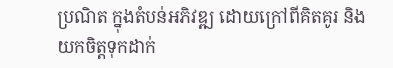ប្រណិត ក្នុងតំបន់អភិវឌ្ឍ ដោយក្រៅពីគិតគូរ និងយកចិត្តទុកដាក់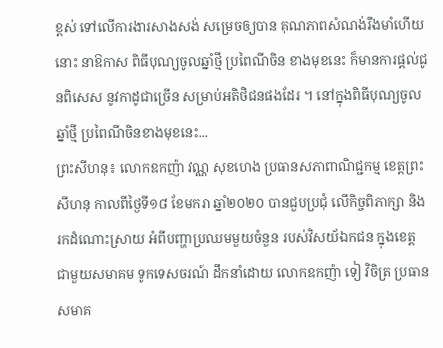ខ្ពស់ ទៅលើការងារសាងសង់ សម្រេចឲ្យបាន គុណភាពសំណង់រឹងមាំហើយនោះ នាឱកាស ពិធីបុណ្យចូលឆ្នាំថ្មី ប្រពៃណីចិន ខាងមុខនេះ ក៏មានការផ្តល់ជូនពិសេស នូវកាដូជាច្រើន សម្រាប់អតិថិជនផងដែរ ។ នៅក្នុងពិធីបុណ្យចូលឆ្នាំថ្មី ប្រពៃណីចិនខាងមុខនេះ...
ព្រះសីហនុ៖ លោកឧកញ៉ា វណ្ណ សុខហេង ប្រធានសភាពាណិជ្ជកម្ម ខេត្តព្រះសីហនុ កាលពីថ្ងៃទី១៨ ខែមករា ឆ្នាំ២០២០ បានជួបប្រជុំ លើកិច្ចពិភាក្សា និងរកដំណោះស្រាយ អំពីបញ្ហាប្រឈមមួយចំនួន របស់វិសយ័ឯកជន ក្នុងខេត្ត ជាមួយសមាគម ទូកទេសចរណ៍ ដឹកនាំដោយ លោកឧកញ៉ា ទៀ វិចិត្រ ប្រធានសមាគ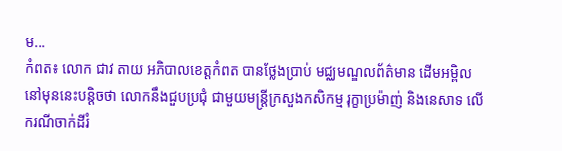ម...
កំពត៖ លោក ជាវ តាយ អភិបាលខេត្តកំពត បានថ្លែងប្រាប់ មជ្ឈមណ្ឌលព័ត៌មាន ដើមអម្ពិល នៅមុននេះបន្តិចថា លោកនឹងជួបប្រជុំ ជាមួយមន្រ្តីក្រសួងកសិកម្ម រុក្ខាប្រម៉ាញ់ និងនេសាទ លើករណីចាក់ដីរំ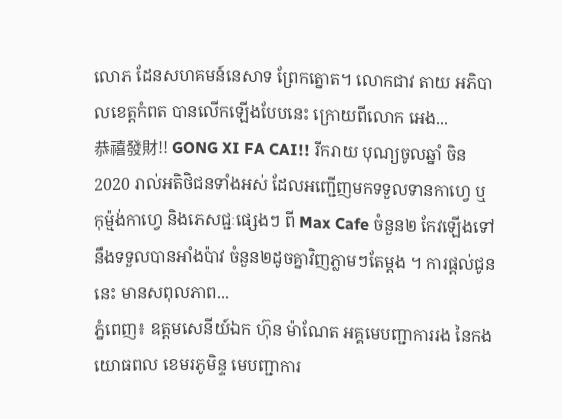លោភ ដែនសហគមន៍នេសាទ ព្រែកត្នោត។ លោកជាវ តាយ អភិបាលខេត្តកំពត បានលើកឡើងបែបនេះ ក្រោយពីលោក អេង...
恭禧發財!! GONG XI FA CAI!! រីករាយ បុណ្យចូលឆ្នាំ ចិន2020 រាល់អតិថិជនទាំងអស់ ដែលអញ្ជើញមកទទួលទានកាហ្វេ ឬកុម្ម៉ង់កាហ្វេ និងភេសជ្ជៈផ្សេងៗ ពី Max Cafe ចំនួន២ កែវឡើងទៅ នឹងទទួលបានអាំងប៉ាវ ចំនួន២ដូចគ្នាវិញភ្លាមៗតែម្តង ។ ការផ្តល់ជូននេះ មានសពុលភាព...
ភ្នំពេញ៖ ឧត្តមសេនីយ៍ឯក ហ៊ុន ម៉ាណែត អគ្គមេបញ្ជាការរង នៃកងយោធពល ខេមរភូមិន្ទ មេបញ្ជាការ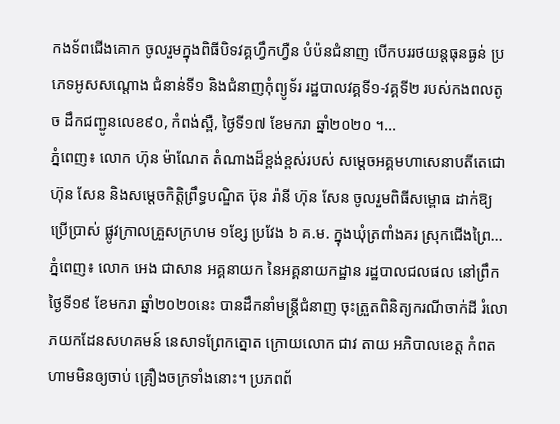កងទ័ពជើងគោក ចូលរួមក្នុងពិធីបិទវគ្គហ្វឹកហ្វឺន បំប៉នជំនាញ បើកបររថយន្តធុនធ្ងន់ ប្រភេទអូសសណ្តោង ជំនាន់ទី១ និងជំនាញកុំព្យូទ័រ រដ្ឋបាលវគ្គទី១-វគ្គទី២ របស់កងពលតូច ដឹកជញ្ជូនលេខ៩០, កំពង់ស្ពឺ, ថ្ងៃទី១៧ ខែមករា ឆ្នាំ២០២០ ។...
ភ្នំពេញ៖ លោក ហ៊ុន ម៉ាណែត តំណាងដ៏ខ្ពង់ខ្ពស់របស់ សម្តេចអគ្គមហាសេនាបតីតេជោ ហ៊ុន សែន និងសម្តេចកិត្តិព្រឹទ្ធបណ្ឌិត ប៊ុន រ៉ានី ហ៊ុន សែន ចូលរួមពិធីសម្ពោធ ដាក់ឱ្យប្រើប្រាស់ ផ្លូវក្រាលគ្រួសក្រហម ១ខ្សែ ប្រវែង ៦ គ.ម. ក្នុងឃុំត្រពាំងគរ ស្រុកជើងព្រៃ...
ភ្នំពេញ៖ លោក អេង ជាសាន អគ្គនាយក នៃអគ្គនាយកដ្ឋាន រដ្ឋបាលជលផល នៅព្រឹកថ្ងៃទី១៩ ខែមករា ឆ្នាំ២០២០នេះ បានដឹកនាំមន្រ្តីជំនាញ ចុះត្រួតពិនិត្យករណីចាក់ដី រំលោភយកដែនសហគមន៍ នេសាទព្រែកត្នោត ក្រោយលោក ជាវ តាយ អភិបាលខេត្ត កំពត ហាមមិនឲ្យចាប់ គ្រឿងចក្រទាំងនោះ។ ប្រភពព័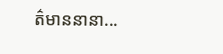ត៌មាននានា...